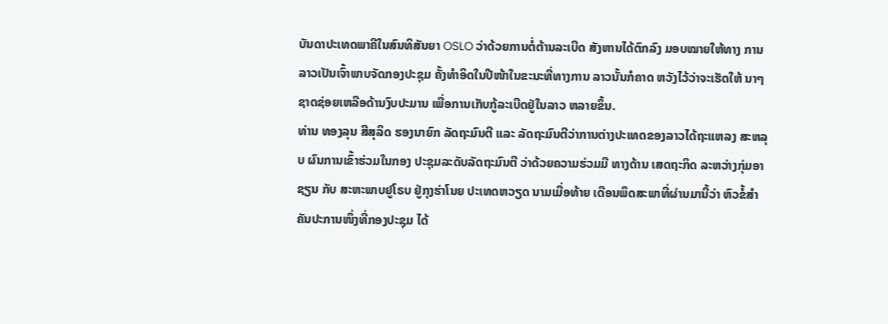ບັນດາປະເທດພາຄີໃນສົນທິສັນຍາ OSLO ວ່າດ້ວຍການຕໍ່ຕ້ານລະເບີດ ສັງຫານໄດ້ຕົກລົງ ມອບໝາຍໃຫ້ທາງ ການລາວເປັນເຈົ້າພາບຈັດກອງປະຊຸມ ຄັ້ງທໍາອິດໃນປີໜ້າໃນຂະນະທີ່ທາງການ ລາວນັ້ນກໍຄາດ ຫວັງໄວ້ວ່າຈະເຮັດໃຫ້ ນາໆຊາດຊ່ອຍເຫລືອດ້ານງົບປະມານ ເພື່ອການເກັບກູ້ລະເບີດຢູ່ໃນລາວ ຫລາຍຂຶ້ນ.
ທ່ານ ທອງລຸນ ສີສຸລິດ ຮອງນາຍົກ ລັດຖະມົນຕີ ແລະ ລັດຖະມົນຕີວ່າການຕ່າງປະເທດຂອງລາວໄດ້ຖະແຫລງ ສະຫລຸບ ຜົນການເຂົ້າຮ່ວມໃນກອງ ປະຊຸມລະດັບລັດຖະມົນຕີ ວ່າດ້ວຍຄວາມຮ່ວມມື ທາງດ້ານ ເສດຖະກິດ ລະຫວ່າງກຸ່ມອາຊຽນ ກັບ ສະຫະພາບຢູໂຣບ ຢູ່ກຸງຮ່າໂນຍ ປະເທດຫວຽດ ນາມເມື່ອທ້າຍ ເດືອນພຶດສະພາທີ່ຜ່ານມານີ້ວ່າ ຫົວຂໍ້ສຳຄັນປະການໜຶ່ງທີ່ກອງປະຊຸມ ໄດ້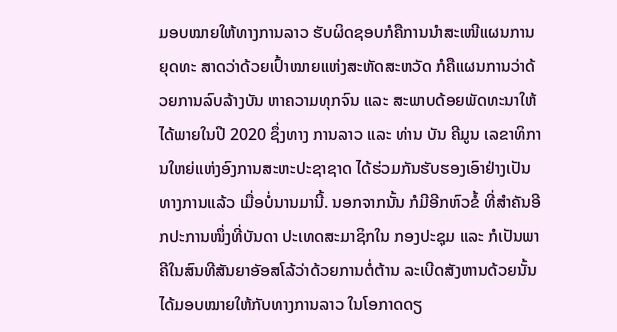ມອບໝາຍໃຫ້ທາງການລາວ ຮັບຜິດຊອບກໍຄືການນຳສະເໜີແຜນການຍຸດທະ ສາດວ່າດ້ວຍເປົ້າໝາຍແຫ່ງສະຫັດສະຫວັດ ກໍຄືແຜນການວ່າດ້ວຍການລົບລ້າງບັນ ຫາຄວາມທຸກຈົນ ແລະ ສະພາບດ້ອຍພັດທະນາໃຫ້ໄດ້ພາຍໃນປີ 2020 ຊຶ່ງທາງ ການລາວ ແລະ ທ່ານ ບັນ ຄີມູນ ເລຂາທິການໃຫຍ່ແຫ່ງອົງການສະຫະປະຊາຊາດ ໄດ້ຮ່ວມກັນຮັບຮອງເອົາຢ່າງເປັນ ທາງການແລ້ວ ເມື່ອບໍ່ນານມານີ້. ນອກຈາກນັ້ນ ກໍມີອີກຫົວຂໍ້ ທີ່ສຳຄັນອີກປະການໜຶ່ງທີ່ບັນດາ ປະເທດສະມາຊິກໃນ ກອງປະຊຸມ ແລະ ກໍເປັນພາຄີໃນສົນທີສັນຍາອັອສໂລ້ວ່າດ້ວຍການຕໍ່ຕ້ານ ລະເບີດສັງຫານດ້ວຍນັ້ນ ໄດ້ມອບໝາຍໃຫ້ກັບທາງການລາວ ໃນໂອກາດດຽ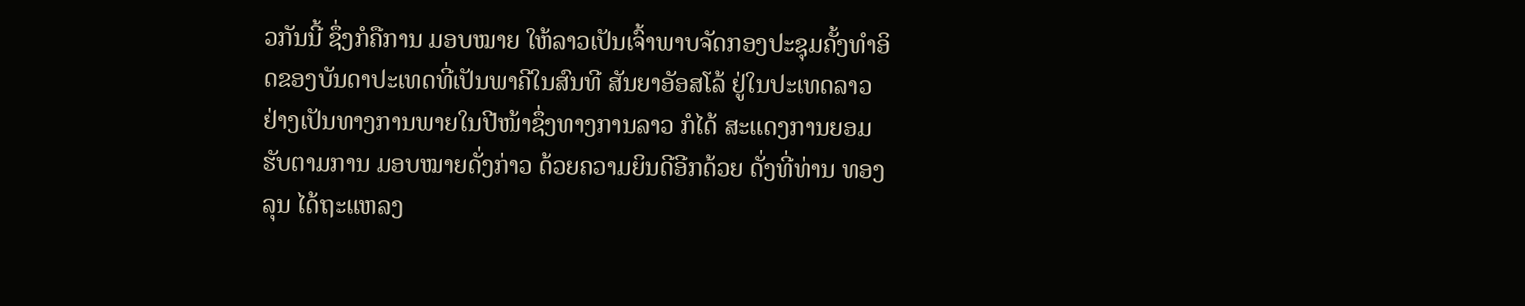ວກັນນີ້ ຊຶ່ງກໍຄືການ ມອບໝາຍ ໃຫ້ລາວເປັນເຈົ້າພາບຈັດກອງປະຊຸມຄັ້ງທຳອິດຂອງບັນດາປະເທດທີ່ເປັນພາຄີໃນສົນທີ ສັນຍາອັອສໂລ້ ຢູ່ໃນປະເທດລາວຢ່າງເປັນທາງການພາຍໃນປີໜ້າຊຶ່ງທາງການລາວ ກໍໄດ້ ສະແດງການຍອມຮັບຕາມການ ມອບໝາຍດັ່ງກ່າວ ດ້ວຍຄວາມຍິນດີອີກດ້ວຍ ດັ່ງທີ່ທ່ານ ທອງລຸນ ໄດ້ຖະແຫລງ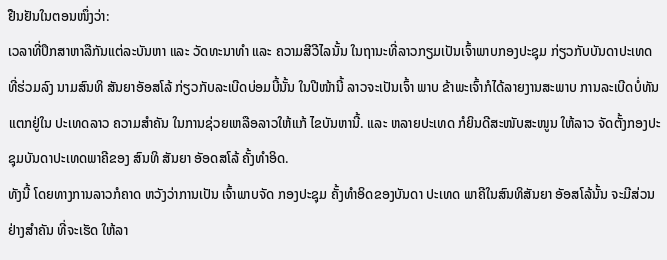ຢືນຢັນໃນຕອນໜຶ່ງວ່າ:
ເວລາທີ່ປຶກສາຫາລືກັນແຕ່ລະບັນຫາ ແລະ ວັດທະນາທຳ ແລະ ຄວາມສີວີໄລນັ້ນ ໃນຖານະທີ່ລາວກຽມເປັນເຈົ້າພາບກອງປະຊຸມ ກ່ຽວກັບບັນດາປະເທດ ທີ່ຮ່ວມລົງ ນາມສົນທິ ສັນຍາອັອສໂລ້ ກ່ຽວກັບລະເບີດບ່ອມບີ້ນັ້ນ ໃນປີໜ້ານີ້ ລາວຈະເປັນເຈົ້າ ພາບ ຂ້າພະເຈົ້າກໍໄດ້ລາຍງານສະພາບ ການລະເບີດບໍ່ທັນແຕກຢູ່ໃນ ປະເທດລາວ ຄວາມສຳຄັນ ໃນການຊ່ວຍເຫລືອລາວໃຫ້ແກ້ ໄຂບັນຫານີ້. ແລະ ຫລາຍປະເທດ ກໍຍິນດີສະໜັບສະໜູນ ໃຫ້ລາວ ຈັດຕັ້ງກອງປະຊຸມບັນດາປະເທດພາຄີຂອງ ສົນທິ ສັນຍາ ອັອດສໂລ້ ຄັ້ງທຳອິດ.
ທັງນີ້ ໂດຍທາງການລາວກໍຄາດ ຫວັງວ່າການເປັນ ເຈົ້າພາບຈັດ ກອງປະຊຸມ ຄັ້ງທຳອິດຂອງບັນດາ ປະເທດ ພາຄີໃນສົນທິສັນຍາ ອັອສໂລ້ນັ້ນ ຈະມີສ່ວນຢ່າງສຳຄັນ ທີ່ຈະເຮັດ ໃຫ້ລາ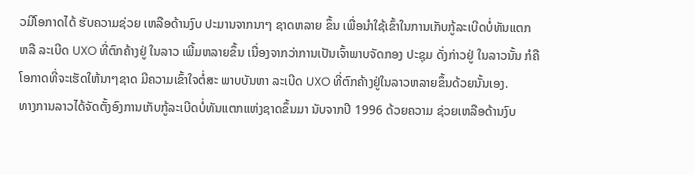ວມີໂອກາດໄດ້ ຮັບຄວາມຊ່ວຍ ເຫລືອດ້ານງົບ ປະມານຈາກນາໆ ຊາດຫລາຍ ຂຶ້ນ ເພື່ອນຳໃຊ້ເຂົ້າໃນການເກັບກູ້ລະເບີດບໍ່ທັນແຕກ ຫລື ລະເບີດ UXO ທີ່ຕົກຄ້າງຢູ່ ໃນລາວ ເພີ້ມຫລາຍຂຶ້ນ ເນື່ອງຈາກວ່າການເປັນເຈົ້າພາບຈັດກອງ ປະຊຸມ ດັ່ງກ່າວຢູ່ ໃນລາວນັ້ນ ກໍຄືໂອກາດທີ່ຈະເຮັດໃຫ້ນາໆຊາດ ມີຄວາມເຂົ້າໃຈຕໍ່ສະ ພາບບັນຫາ ລະເບີດ UXO ທີ່ຕົກຄ້າງຢູ່ໃນລາວຫລາຍຂຶ້ນດ້ວຍນັ້ນເອງ.
ທາງການລາວໄດ້ຈັດຕັ້ງອົງການເກັບກູ້ລະເບີດບໍ່ທັນແຕກແຫ່ງຊາດຂຶ້ນມາ ນັບຈາກປີ 1996 ດ້ວຍຄວາມ ຊ່ວຍເຫລືອດ້ານງົບ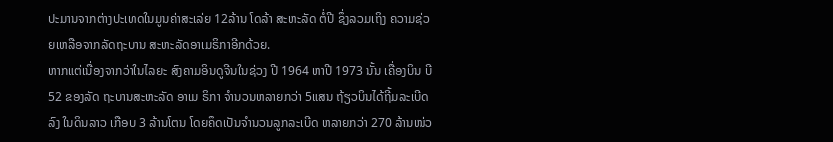ປະມານຈາກຕ່າງປະເທດໃນມູນຄ່າສະເລ່ຍ 12ລ້ານ ໂດລ້າ ສະຫະລັດ ຕໍ່ປີ ຊຶ່ງລວມເຖິງ ຄວາມຊ່ວຍເຫລືອຈາກລັດຖະບານ ສະຫະລັດອາເມຣິກາອີກດ້ວຍ.
ຫາກແຕ່ເນື່ອງຈາກວ່າໃນໄລຍະ ສົງຄາມອິນດູຈີນໃນຊ່ວງ ປີ 1964 ຫາປີ 1973 ນັ້ນ ເຄື່ອງບິນ ບີ 52 ຂອງລັດ ຖະບານສະຫະລັດ ອາເມ ຣິກາ ຈຳນວນຫລາຍກວ່າ 5ແສນ ຖ້ຽວບິນໄດ້ຖີ້ມລະເບີດລົງ ໃນດິນລາວ ເກືອບ 3 ລ້ານໂຕນ ໂດຍຄຶດເປັນຈຳນວນລູກລະເບີດ ຫລາຍກວ່າ 270 ລ້ານໜ່ວ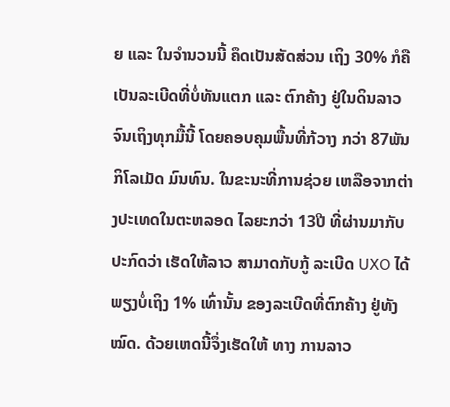ຍ ແລະ ໃນຈຳນວນນີ້ ຄຶດເປັນສັດສ່ວນ ເຖິງ 30% ກໍຄື ເປັນລະເບີດທີ່ບໍ່ທັນແຕກ ແລະ ຕົກຄ້າງ ຢູ່ໃນດິນລາວຈົນເຖິງທຸກມື້ນີ້ ໂດຍຄອບຄຸມພື້ນທີ່ກ້ວາງ ກວ່າ 87ພັນ ກິໂລເມັດ ມົນທົນ. ໃນຂະນະທີ່ການຊ່ວຍ ເຫລືອຈາກຕ່າງປະເທດໃນຕະຫລອດ ໄລຍະກວ່າ 13ປີ ທີ່ຜ່ານມາກັບປະກົດວ່າ ເຮັດໃຫ້ລາວ ສາມາດກັບກູ້ ລະເບີດ UXO ໄດ້ພຽງບໍ່ເຖິງ 1% ເທົ່ານັ້ນ ຂອງລະເບີດທີ່ຕົກຄ້າງ ຢູ່ທັງໝົດ. ດ້ວຍເຫດນີ້ຈຶ່ງເຮັດໃຫ້ ທາງ ການລາວ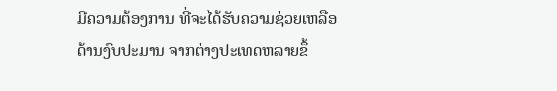ມີຄວາມຕ້ອງການ ທີ່ຈະໄດ້ຮັບຄວາມຊ່ວຍເຫລືອດ້ານງົບປະມານ ຈາກຕ່າງປະເທດຫລາຍຂຶ້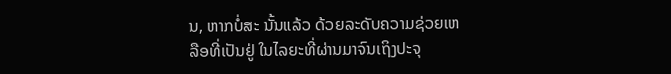ນ, ຫາກບໍ່ສະ ນັ້ນແລ້ວ ດ້ວຍລະດັບຄວາມຊ່ວຍເຫລືອທີ່ເປັນຢູ່ ໃນໄລຍະທີ່ຜ່ານມາຈົນເຖິງປະຈຸ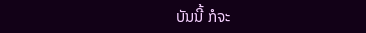ບັນນີ້ ກໍຈະ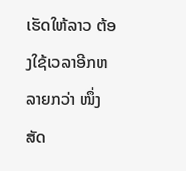ເຮັດໃຫ້ລາວ ຕ້ອງໃຊ້ເວລາອີກຫລາຍກວ່າ ໜຶ່ງສັດ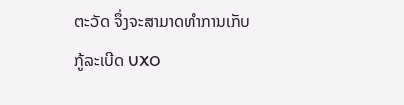ຕະວັດ ຈຶ່ງຈະສາມາດທຳການເກັບກູ້ລະເບີດ UXO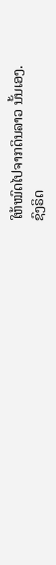ໃຫ້ໝົດໄປຈາກດິນລາວ ນັ້ນເອງ.
ຊົງຣິດ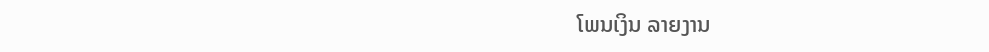ໂພນເງິນ ລາຍງານ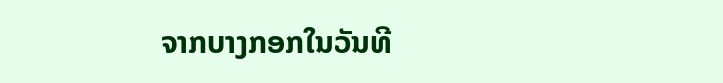ຈາກບາງກອກໃນວັນທີ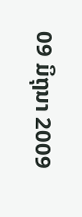09 ມິຖຸນາ 2009